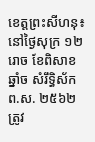ខេត្តព្រះសីហនុ៖ នៅថ្ងៃសុក្រ ១២រោច ខែពិសាខ ឆ្នាំច សំរឹទ្ធិស័ក ព.ស. ២៥៦២ ត្រូវ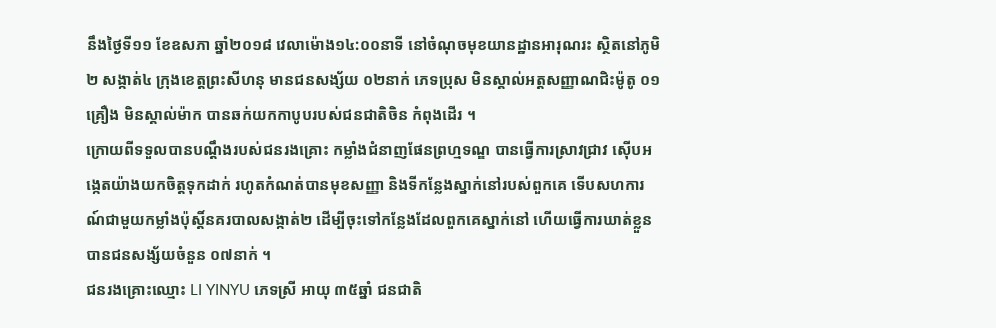នឹងថ្ងៃទី១១ ខែឧសភា ឆ្នាំ២០១៨ វេលាម៉ោង១៤:០០នាទី នៅចំណុចមុខយានដ្ឋានអារុណរះ ស្ថិតនៅភូមិ២ សង្កាត់៤ ក្រុងខេត្តព្រះសីហនុ មានជនសង្ស័យ ០២នាក់ ភេទប្រុស មិនស្គាល់អត្តសញ្ញាណជិះម៉ូតូ ០១គ្រឿង មិនស្គាល់ម៉ាក បានឆក់យកកាបូបរបស់ជនជាតិចិន កំពុងដើរ ។
ក្រោយពីទទួលបានបណ្តឹងរបស់ជនរងគ្រោះ កម្លាំងជំនាញផែនព្រហ្មទណ្ឌ បានធ្វើការស្រាវជ្រាវ ស៊ើបអង្កេតយ៉ាងយកចិត្តទុកដាក់ រហូតកំណត់បានមុខសញ្ញា និងទីកន្លែងស្នាក់នៅរបស់ពួកគេ ទើបសហការណ៍ជាមួយកម្លាំងប៉ុស្តិ៍នគរបាលសង្កាត់២ ដើម្បីចុះទៅកន្លែងដែលពួកគេស្នាក់នៅ ហើយធ្វើការឃាត់ខ្លួនបានជនសង្ស័យចំនួន ០៧នាក់ ។
ជនរងគ្រោះឈ្មោះ LI YINYU ភេទស្រី អាយុ ៣៥ឆ្នាំ ជនជាតិ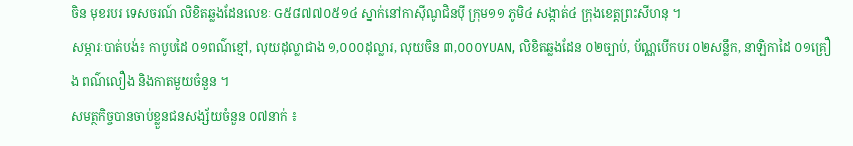ចិន មុខរបរ ទេសចរណ៍ លិខិតឆ្លងដែនលេខៈ G៥៨៧៧០៥១៤ ស្នាក់នៅកាស៊ីណូជិនប៉ី ក្រុម១១ ភូមិ៤ សង្កាត់៤ ក្រុងខេត្តព្រះសីហនុ ។
សម្ភារៈបាត់បង់៖ កាបូបដៃ ០១ពណ៌ខ្មៅ, លុយដុល្លាជាង ១,០០០ដុល្លារ, លុយចិន ៣,០០០YUAN, លិខិតឆ្លងដែន ០២ច្បាប់, ប័ណ្ណបើកបរ ០២សន្លឹក, នាឡិកាដៃ ០១គ្រឿង ពណ៌លឿង និងកាតមួយចំនួន ។
សមត្ថកិច្ចបានចាប់ខ្លួនជនសង្ស័យចំនួន ០៧នាក់ ៖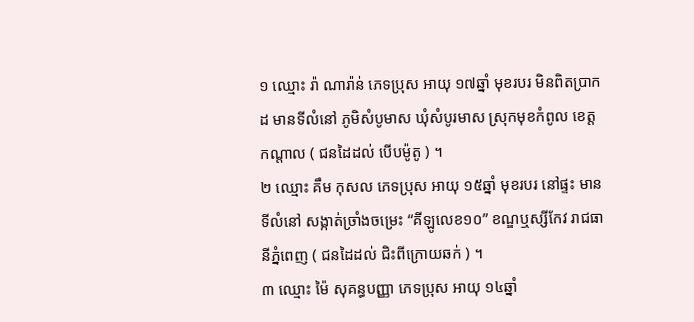១ ឈ្មោះ រ៉ា ណារ៉ាន់ ភេទប្រុស អាយុ ១៧ឆ្នាំ មុខរបរ មិនពិតប្រាកដ មានទីលំនៅ ភូមិសំបូមាស ឃុំសំបូរមាស ស្រុកមុខកំពូល ខេត្តកណ្តាល ( ជនដៃដល់ បើបម៉ូតូ ) ។
២ ឈ្មោះ គឹម កុសល ភេទប្រុស អាយុ ១៥ឆ្នាំ មុខរបរ នៅផ្ទះ មានទីលំនៅ សង្កាត់ច្រាំងចម្រេះ “គីឡូលេខ១០” ខណ្ឌឬស្សីកែវ រាជធានីភ្នំពេញ ( ជនដៃដល់ ជិះពីក្រោយឆក់ ) ។
៣ ឈ្មោះ ម៉ៃ សុគន្ធបញ្ញា ភេទប្រុស អាយុ ១៤ឆ្នាំ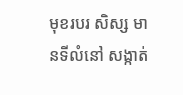មុខរបរ សិស្ស មានទីលំនៅ សង្កាត់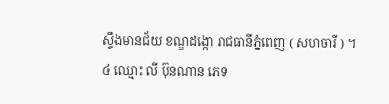ស្ទឹងមានជ័យ ខណ្ឌដង្កោ រាជធានីភ្នំពេញ ( សហចារី ) ។
៤ ឈ្មោះ លី ប៊ុនណាន ភេទ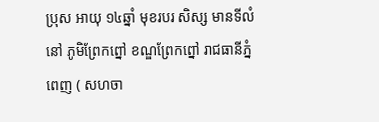ប្រុស អាយុ ១៤ឆ្នាំ មុខរបរ សិស្ស មានទីលំនៅ ភូមិព្រែកព្នៅ ខណ្ឌព្រែកព្នៅ រាជធានីភ្នំពេញ ( សហចា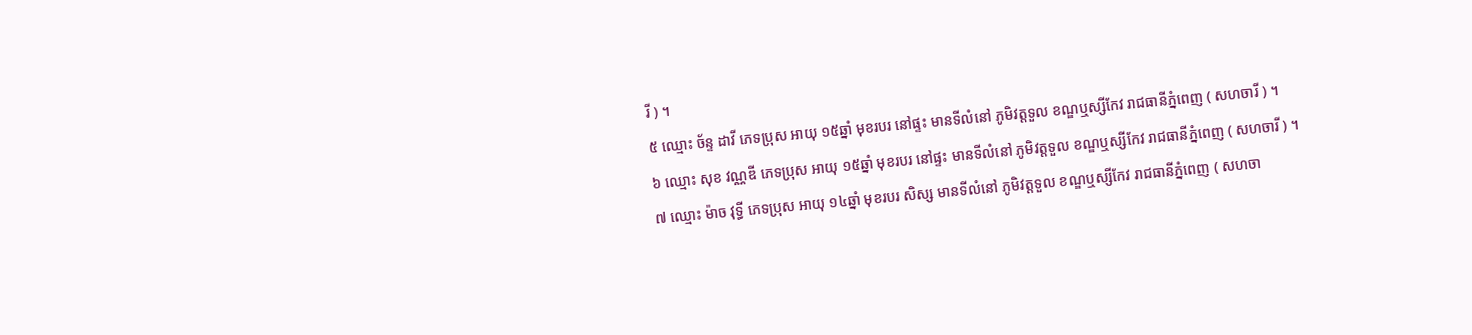រី ) ។
៥ ឈ្មោះ ច័ន្ទ ដាវី ភេទប្រុស អាយុ ១៥ឆ្នាំ មុខរបរ នៅផ្ទះ មានទីលំនៅ ភូមិវត្តទួល ខណ្ឌឬស្សីកែវ រាជធានីភ្នំពេញ ( សហចារី ) ។
៦ ឈ្មោះ សុខ វណ្ណឌី ភេទប្រុស អាយុ ១៥ឆ្នាំ មុខរបរ នៅផ្ទះ មានទីលំនៅ ភូមិវត្តទួល ខណ្ឌឬស្សីកែវ រាជធានីភ្នំពេញ ( សហចារី ) ។
៧ ឈ្មោះ ម៉ាច វុទ្ធី ភេទប្រុស អាយុ ១៤ឆ្នាំ មុខរបរ សិស្ស មានទីលំនៅ ភូមិវត្តទួល ខណ្ឌឬស្សីកែវ រាជធានីភ្នំពេញ ( សហចា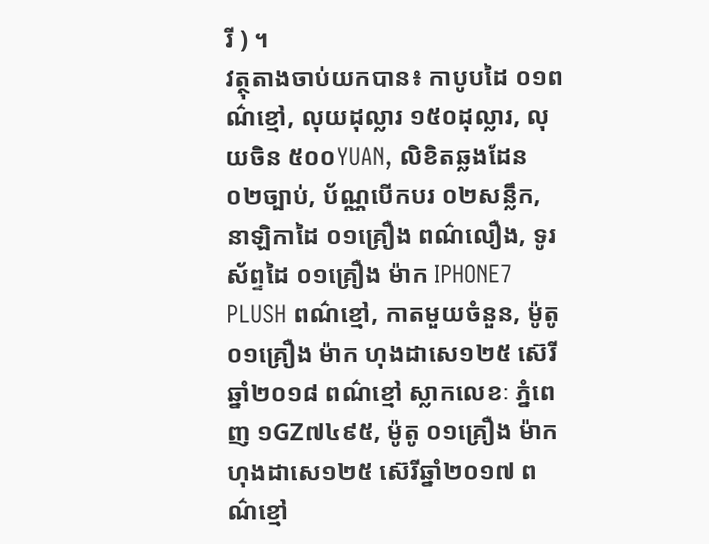រី ) ។
វត្ថុតាងចាប់យកបាន៖ កាបូបដៃ ០១ពណ៌ខ្មៅ, លុយដុល្លារ ១៥០ដុល្លារ, លុយចិន ៥០០YUAN, លិខិតឆ្លងដែន ០២ច្បាប់, ប័ណ្ណបើកបរ ០២សន្លឹក, នាឡិកាដៃ ០១គ្រឿង ពណ៌លឿង, ទូរស័ព្ទដៃ ០១គ្រឿង ម៉ាក IPHONE7 PLUSH ពណ៌ខ្មៅ, កាតមួយចំនួន, ម៉ូតូ ០១គ្រឿង ម៉ាក ហុងដាសេ១២៥ ស៊េរីឆ្នាំ២០១៨ ពណ៌ខ្មៅ ស្លាកលេខៈ ភ្នំពេញ ១GZ៧៤៩៥, ម៉ូតូ ០១គ្រឿង ម៉ាក ហុងដាសេ១២៥ ស៊េរីឆ្នាំ២០១៧ ពណ៌ខ្មៅ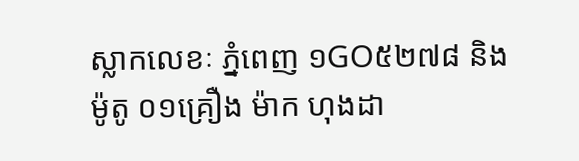ស្លាកលេខៈ ភ្នំពេញ ១GO៥២៧៨ និងម៉ូតូ ០១គ្រឿង ម៉ាក ហុងដា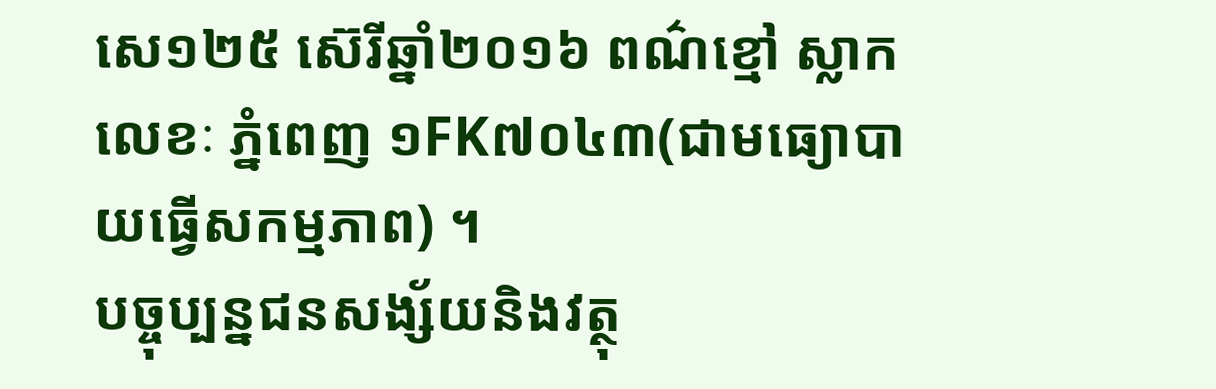សេ១២៥ ស៊េរីឆ្នាំ២០១៦ ពណ៌ខ្មៅ ស្លាកលេខៈ ភ្នំពេញ ១FK៧០៤៣(ជាមធ្យោបាយធ្វើសកម្មភាព) ។
បច្ចុប្បន្នជនសង្ស័យនិងវត្ថុ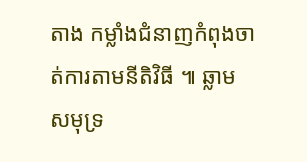តាង កម្លាំងជំនាញកំពុងចាត់ការតាមនីតិវិធី ៕ ឆ្លាម សមុទ្រ